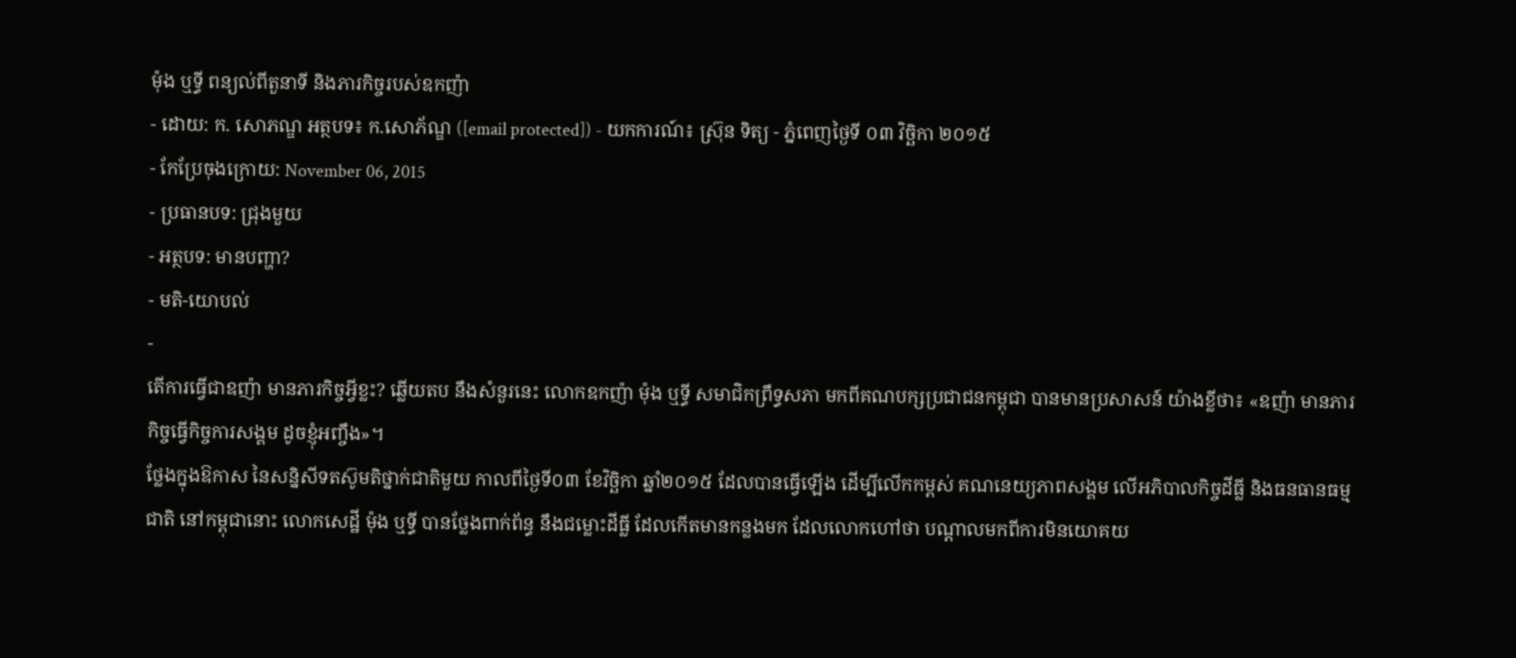ម៉ុង ឬទ្ធី ពន្យល់ពីតួនាទី និងភារកិច្ចរបស់ឧកញ៉ា
- ដោយ: ក. សោភណ្ឌ អត្ថបទ៖ ក.សោភ័ណ្ឌ ([email protected]) - យកការណ៍៖ ស្រ៊ុន ទិត្យ - ភ្នំពេញថ្ងៃទី ០៣ វិច្ឆិកា ២០១៥
- កែប្រែចុងក្រោយ: November 06, 2015
- ប្រធានបទ: ជ្រុងមួយ
- អត្ថបទ: មានបញ្ហា?
- មតិ-យោបល់
-
តើការធ្វើជាឧញ៉ា មានភារកិច្ចអ្វីខ្លះ? ឆ្លើយតប នឹងសំនួរនេះ លោកឧកញ៉ា ម៉ុង ឬទ្ធី សមាជិកព្រឹទ្ធសភា មកពីគណបក្សប្រជាជនកម្ពុជា បានមានប្រសាសន៍ យ៉ាងខ្លីថា៖ «ឧញ៉ា មានភារកិច្ចធ្វើកិច្ចការសង្គម ដូចខ្ញុំអញ្ចឹង»។
ថ្លែងក្នុងឱកាស នៃសន្និសីទតស៊ូមតិថ្នាក់ជាតិមួយ កាលពីថ្ងៃទី០៣ ខែវិច្ឆិកា ឆ្នាំ២០១៥ ដែលបានធ្វើឡើង ដើម្បីលើកកម្ពស់ គណនេយ្យភាពសង្គម លើអភិបាលកិច្ចដីធ្លី និងធនធានធម្មជាតិ នៅកម្ពុជានោះ លោកសេដ្ឋី ម៉ុង ឬទ្ធី បានថ្លែងពាក់ព័ន្ធ នឹងជម្លោះដីធ្លី ដែលកើតមានកន្លងមក ដែលលោកហៅថា បណ្ដាលមកពីការមិនយោគយ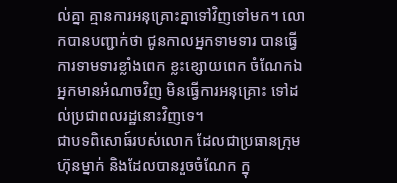ល់គ្នា គ្មានការអនុគ្រោះគ្នាទៅវិញទៅមក។ លោកបានបញ្ជាក់ថា ជូនកាលអ្នកទាមទារ បានធ្វើការទាមទារខ្លាំងពេក ខ្លះខ្សោយពេក ចំណែកឯអ្នកមានអំណាចវិញ មិនធ្វើការអនុគ្រោះ ទៅដល់ប្រជាពលរដ្ឋនោះវិញទេ។
ជាបទពិសោធ៍របស់លោក ដែលជាប្រធានក្រុមហ៊ុនម្នាក់ និងដែលបានរួចចំណែក ក្នុ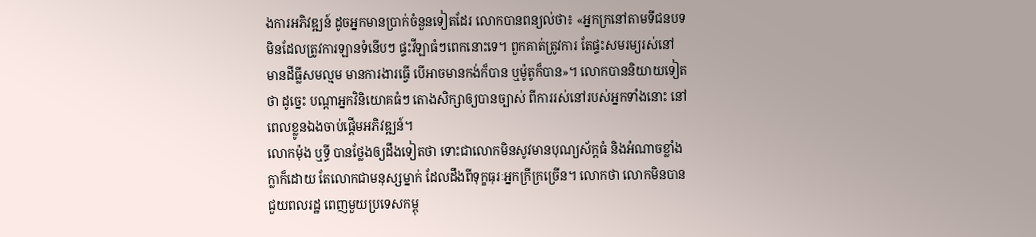ងការអភិវឌ្ឍន៍ ដូចអ្នកមានប្រាក់ចំនួនទៀតដែរ លោកបានពន្យល់ថា៖ «អ្នកក្រនៅតាមទីជនបទ មិនដែលត្រូវការឡានទំនើបៗ ផ្ទះវីឡាធំៗពេកនោះទេ។ ពួកគាត់ត្រូវការ តែផ្ទះសមរម្យរស់នៅ មានដីធ្លីសមល្មម មានការងារធ្វើ បើអាចមានកង់ក៏បាន ឬម៉ូតូក៏បាន»។ លោកបាននិយាយទៀតថា ដូច្នេះ បណ្តាអ្នកវិនិយោគធំៗ តោងសិក្សាឲ្យបានច្បាស់ ពីការរស់នៅរបស់អ្នកទាំងនោះ នៅពេលខ្លូនឯងចាប់ផ្តើមអភិវឌ្ឍន៍។
លោកម៉ុង ឬទ្ធី បានថ្លែងឲ្យដឹងទៀតថា ទោះជាលោកមិនសូវមានបុណ្យស័ក្តធំ និងអំណាចខ្លាំងក្លាក៏ដោយ តែលោកជាមនុស្សម្នាក់ ដែលដឹងពីទុក្ខធុរៈអ្នកក្រីក្រច្រើន។ លោកថា លោកមិនបានជួយពលរដ្ឋ ពេញមួយប្រទេសកម្ពុ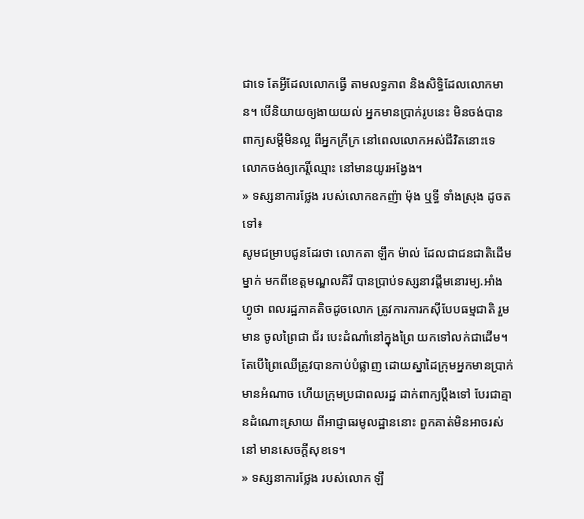ជាទេ តែអ្វីដែលលោកធ្វើ តាមលទ្ធភាព និងសិទ្ធិដែលលោកមាន។ បើនិយាយឲ្យងាយយល់ អ្នកមានប្រាក់រូបនេះ មិនចង់បានពាក្យសម្តីមិនល្អ ពីអ្នកក្រីក្រ នៅពេលលោកអស់ជីវិតនោះទេ លោកចង់ឲ្យកេរ្តិ៍ឈ្មោះ នៅមានយូរអង្វែង។
» ទស្សនាការថ្លែង របស់លោកឧកញ៉ា ម៉ុង ឬទ្ធី ទាំងស្រុង ដូចតទៅ៖
សូមជម្រាបជូនដែរថា លោកតា ឡឹក ម៉ាល់ ដែលជាជនជាតិដើមម្នាក់ មកពីខេត្តមណ្ឌលគិរី បានប្រាប់ទស្សនាវដ្តីមនោរម្យ.អាំងហ្វូថា ពលរដ្ឋភាគតិចដូចលោក ត្រូវការការកស៊ីបែបធម្មជាតិ រួមមាន ចូលព្រៃជា ជ័រ បេះដំណាំនៅក្នុងព្រៃ យកទៅលក់ជាដើម។ តែបើព្រៃឈើត្រូវបានកាប់បំផ្លាញ ដោយស្នាដៃក្រុមអ្នកមានប្រាក់ មានអំណាច ហើយក្រុមប្រជាពលរដ្ឋ ដាក់ពាក្យប្តឹងទៅ បែរជាគ្មានដំណោះស្រាយ ពីអាជ្ញាធរមូលដ្ឋាននោះ ពួកគាត់មិនអាចរស់នៅ មានសេចក្តីសុខទេ។
» ទស្សនាការថ្លែង របស់លោក ឡឹ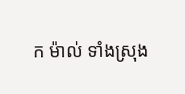ក ម៉ាល់ ទាំងស្រុង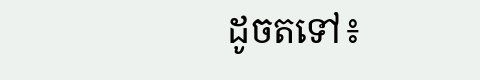ដូចតទៅ៖